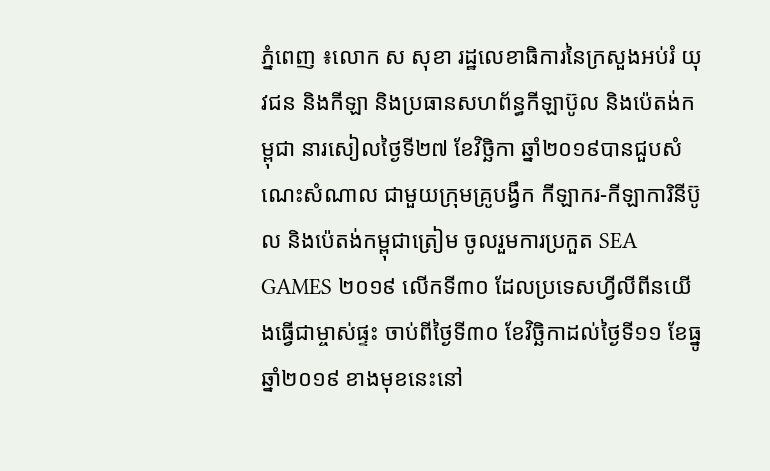ភ្នំពេញ ៖លោក ស សុខា រដ្ឋលេខាធិការនៃក្រសួងអប់រំ យុវជន និងកីឡា និងប្រធានសហព័ន្ធកីឡាប៊ូល និងប៉េតង់កម្ពុជា នារសៀលថ្ងៃទី២៧ ខែវិច្ឆិកា ឆ្នាំ២០១៩បានជួបសំណេះសំណាល ជាមួយក្រុមគ្រូបង្វឹក កីឡាករ-កីឡាការិនីប៊ូល និងប៉េតង់កម្ពុជាត្រៀម ចូលរួមការប្រកួត SEA GAMES ២០១៩ លើកទី៣០ ដែលប្រទេសហ្វីលីពីនយើងធ្វើជាម្ចាស់ផ្ទះ ចាប់ពីថ្ងៃទី៣០ ខែវិច្ឆិកាដល់ថ្ងៃទី១១ ខែធ្នូ ឆ្នាំ២០១៩ ខាងមុខនេះនៅ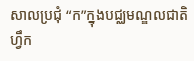សាលប្រជុំ “ក”ក្នុងបជ្ឈមណ្ឌលជាតិ ហ្វឹក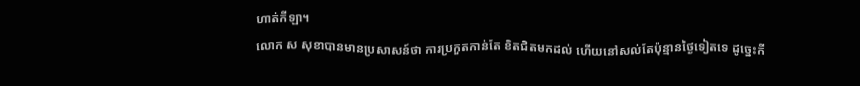ហាត់កីឡា។
លោក ស សុខាបានមានប្រសាសន៍ថា ការប្រកួតកាន់តែ ខិតជិតមកដល់ ហើយនៅសល់តែប៉ុន្មានថ្ងៃទៀតទេ ដូច្នេះកី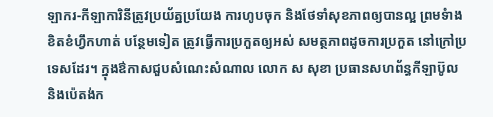ឡាករ-កីឡាការិនីត្រូវប្រយ័ត្នប្រយែង ការហូបចុក និងថែទាំសុខភាពឲ្យបានល្អ ព្រមទំាងខិតខំហ្វឹកហាត់ បន្ថែមទៀត ត្រូវធ្វើការប្រកួតឲ្យអស់ សមត្ថភាពដូចការប្រកួត នៅក្រៅប្រទេសដែរ។ ក្នុងឳកាសជួបសំណេះសំណាល លោក ស សុខា ប្រធានសហព័ន្ធកីឡាប៊ូល និងប៉េតង់ក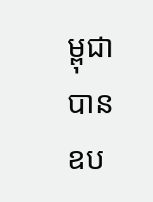ម្ពុជាបាន ឧប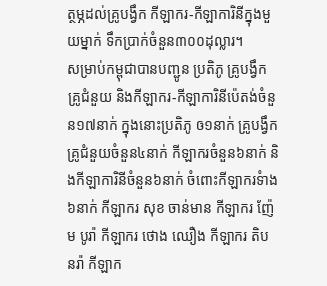ត្ថម្ភដល់គ្រូបង្វឹក កីឡាករ-កីឡាការិនីក្នុងមួយម្នាក់ ទឹកប្រាក់ចំនួន៣០០ដុល្លារ។
សម្រាប់កម្ពុជាបានបញ្ជូន ប្រតិភូ គ្រូបង្វឹក គ្រូជំនួយ និងកីឡាករ-កីឡាការិនីប៉េតង់ចំនួន១៧នាក់ ក្នុងនោះប្រតិភូ ឲ១នាក់ គ្រូបង្វឹក គ្រូជំនួយចំនួន៤នាក់ កីឡាករចំនួន៦នាក់ និងកីឡាការិនីចំនួន៦នាក់ ចំពោះកីឡាករទំាង៦នាក់ កីឡាករ សុខ ចាន់មាន កីឡាករ ញ៉ែម បូរ៉ា កីឡាករ ថោង ឈឿង កីឡាករ តិប នរ៉ា កីឡាក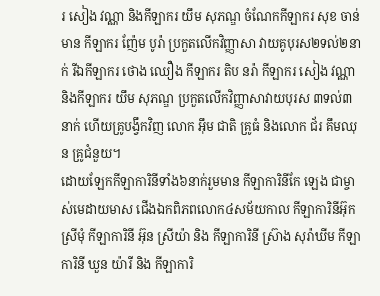រ សៀង វណ្ណា និងកីឡាករ យឹម សុភណ្ឌ ចំណែកកីឡាករ សុខ ចាន់មាន កីឡាករ ញ៉ែម បូរ៉ា ប្រកួតលើកវិញ្ញាសា វាយគូបុរស២ទល់២នាក់ រីឯកីឡាករ ថោង ឈឿង កីឡាករ តិប នរ៉ា កីឡាករ សៀង វណ្ណា និងកីឡាករ យឹម សុភណ្ឌ ប្រកួតលើកវិញ្ញាសាវាយបុរស ៣ទល់៣នាក់ ហើយគូ្របង្វឹកវិញ លោក អ៊ឹម ជាតិ គ្រូធំ និងលោក ជ័រ គឹមឈុន គ្រូជំនួយ។
ដោយឡែកកីឡាការិនីទាំង៦នាក់រួមមាន កីឡាការិនីកែ ឡេង ជាម្ចាស់មេដាយមាស ជើងឯកពិភពលោក៤សម័យកាល កីឡាការិនីអ៊ុក ស្រីមុំ កីឡាការិនី អ៊ុន ស្រីយ៉ា និង កីឡាការិនី ស្រ៊ាង សុរ៉ាឃីម កីឡាការិនី ឃួន យ៉ារី និង កីឡាការិ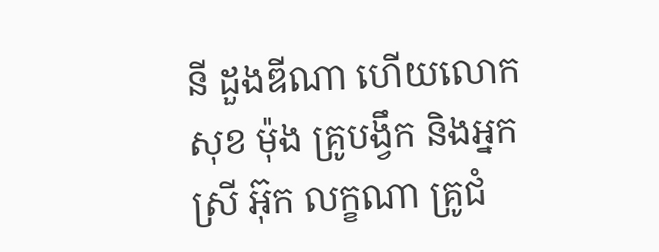នី ដួងឌីណា ហើយលោក សុខ ម៉ុង គ្រូបង្វឹក និងអ្នកស្រី អ៊ុក លក្ខណា គ្រូជំ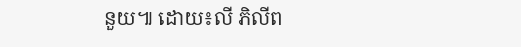នួយ៕ ដោយ៖លី ភិលីព